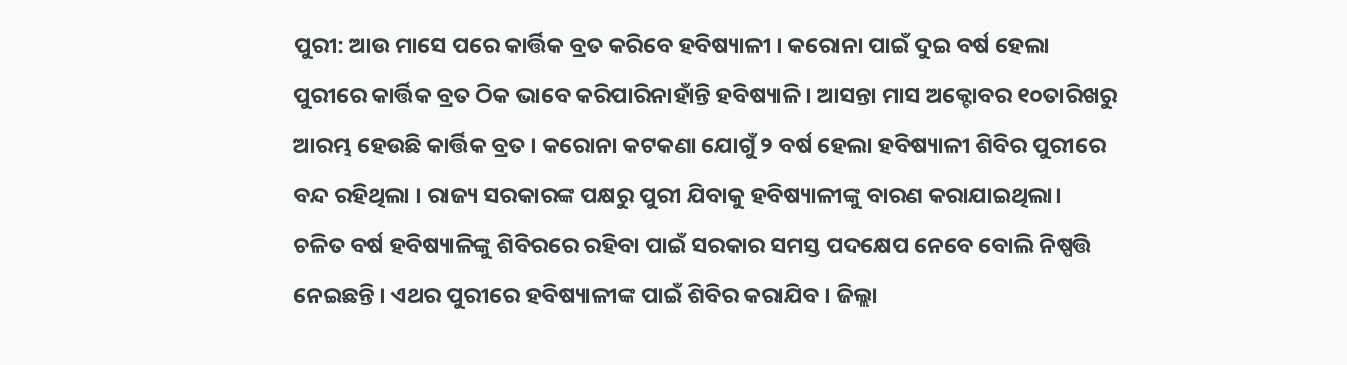ପୁରୀ: ଆଉ ମାସେ ପରେ କାର୍ତ୍ତିକ ବ୍ରତ କରିବେ ହବିଷ୍ୟାଳୀ । କରୋନା ପାଇଁ ଦୁଇ ବର୍ଷ ହେଲା ପୁରୀରେ କାର୍ତ୍ତିକ ବ୍ରତ ଠିକ ଭାବେ କରିପାରିନାହାଁନ୍ତି ହବିଷ୍ୟାଳି । ଆସନ୍ତା ମାସ ଅକ୍ଟୋବର ୧୦ତାରିଖରୁ ଆରମ୍ଭ ହେଉଛି କାର୍ତ୍ତିକ ବ୍ରତ । କରୋନା କଟକଣା ଯୋଗୁଁ ୨ ବର୍ଷ ହେଲା ହବିଷ୍ୟାଳୀ ଶିବିର ପୁରୀରେ ବନ୍ଦ ରହିଥିଲା । ରାଜ୍ୟ ସରକାରଙ୍କ ପକ୍ଷରୁ ପୁରୀ ଯିବାକୁ ହବିଷ୍ୟାଳୀଙ୍କୁ ବାରଣ କରାଯାଇଥିଲା।
ଚଳିତ ବର୍ଷ ହବିଷ୍ୟାଳିଙ୍କୁ ଶିବିରରେ ରହିବା ପାଇଁ ସରକାର ସମସ୍ତ ପଦକ୍ଷେପ ନେବେ ବୋଲି ନିଷ୍ପତ୍ତି ନେଇଛନ୍ତି । ଏଥର ପୁରୀରେ ହବିଷ୍ୟାଳୀଙ୍କ ପାଇଁ ଶିବିର କରାଯିବ । ଜିଲ୍ଲା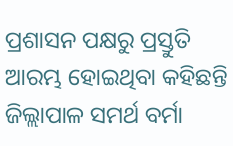ପ୍ରଶାସନ ପକ୍ଷରୁ ପ୍ରସ୍ତୁତି ଆରମ୍ଭ ହୋଇଥିବା କହିଛନ୍ତି ଜିଲ୍ଲାପାଳ ସମର୍ଥ ବର୍ମା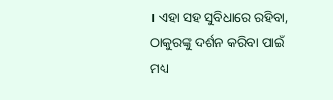। ଏହା ସହ ସୁବିଧାରେ ରହିବା, ଠାକୁରଙ୍କୁ ଦର୍ଶନ କରିବା ପାଇଁ ମଧ୍ୟ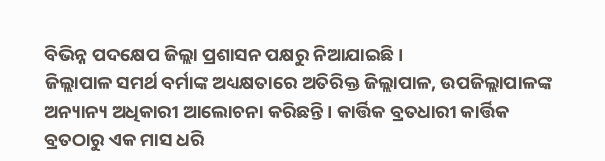ବିଭିନ୍ନ ପଦକ୍ଷେପ ଜିଲ୍ଲା ପ୍ରଶାସନ ପକ୍ଷରୁ ନିଆଯାଇଛି ।
ଜିଲ୍ଲାପାଳ ସମର୍ଥ ବର୍ମାଙ୍କ ଅଧ୍ୟକ୍ଷତାରେ ଅତିରିକ୍ତ ଜିଲ୍ଲାପାଳ, ଉପଜିଲ୍ଲାପାଳଙ୍କ ଅନ୍ୟାନ୍ୟ ଅଧିକାରୀ ଆଲୋଚନା କରିଛନ୍ତି। କାର୍ତ୍ତିକ ବ୍ରତଧାରୀ କାର୍ତ୍ତିକ ବ୍ରତଠାରୁ ଏକ ମାସ ଧରି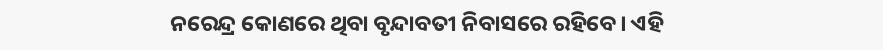ନରେନ୍ଦ୍ର କୋଣରେ ଥିବା ବୃନ୍ଦାବତୀ ନିବାସରେ ରହିବେ। ଏହି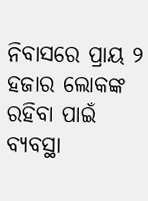ନିବାସରେ ପ୍ରାୟ ୨ ହଜାର ଲୋକଙ୍କ ରହିବା ପାଇଁ ବ୍ୟବସ୍ଥା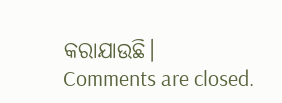କରାଯାଉଛି।
Comments are closed.